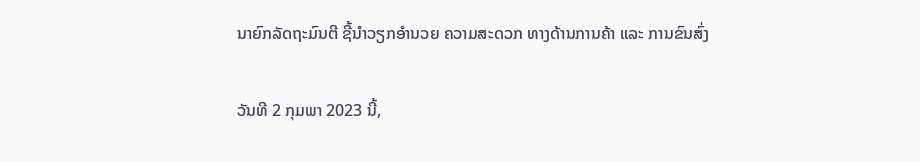ນາຍົກລັດຖະມົນຕີ ຊີ້ນຳວຽກອຳນວຍ ຄວາມສະດວກ ທາງດ້ານການຄ້າ ແລະ ການຂົນສົ່ງ

ວັນທີ 2 ກຸມພາ 2023 ນີ້,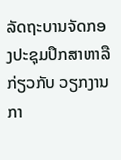ລັດຖະບານຈັດກອງປະຊຸມປຶກສາຫາລື ກ່ຽວກັບ ວຽກງານກາ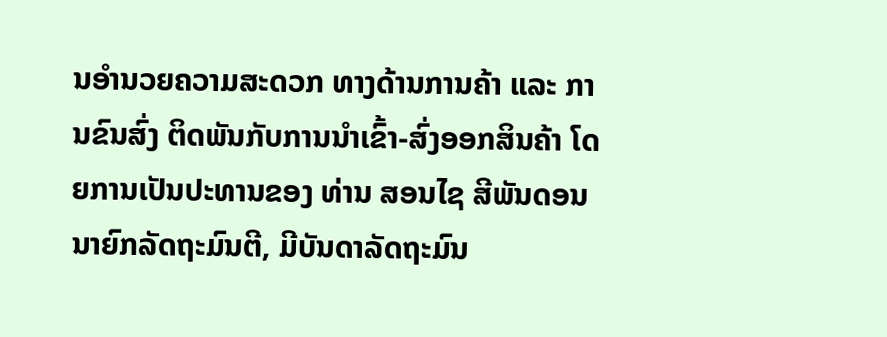ນອຳນວຍຄວາມສະດວກ ທາງດ້ານການຄ້າ ແລະ ການຂົນສົ່ງ ຕິດພັນກັບການນຳເຂົ້າ-ສົ່ງອອກສິນຄ້າ ໂດຍການເປັນປະທານຂອງ ທ່ານ ສອນໄຊ ສີພັນດອນ ນາຍົກລັດຖະມົນຕີ, ມີບັນດາລັດຖະມົນ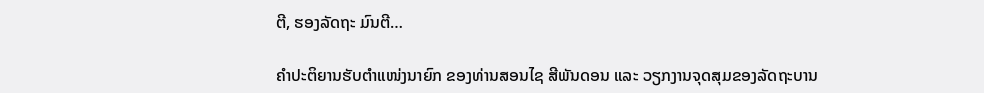ຕີ, ຮອງລັດຖະ ມົນຕີ…

ຄຳປະຕິຍານຮັບຕຳແໜ່ງນາຍົກ ຂອງທ່ານສອນໄຊ ສີພັນດອນ ແລະ ວຽກງານຈຸດສຸມຂອງລັດຖະບານ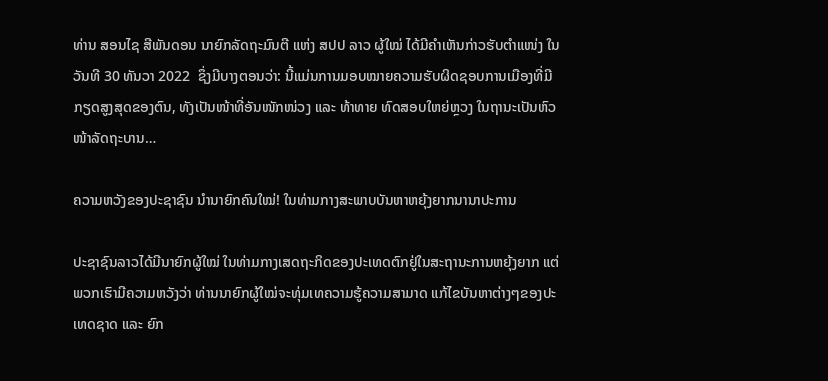ທ່ານ ສອນໄຊ ສີພັນດອນ ນາຍົກລັດຖະມົນຕີ ແຫ່ງ ສປປ ລາວ ຜູ້ໃໝ່ ໄດ້ມີຄຳເຫັນກ່າວຮັບຕໍາແໜ່ງ ໃນວັນທີ 30 ທັນວາ 2022  ຊຶ່ງມີບາງຕອນວ່າ: ນີ້ແມ່ນການມອບໝາຍຄວາມຮັບຜິດຊອບການເມືອງທີ່ມີກຽດສູງສຸດຂອງຕົນ, ທັງເປັນໜ້າທີ່ອັນໜັກໜ່ວງ ແລະ ທ້າທາຍ ທົດສອບໃຫຍ່ຫຼວງ ໃນຖານະເປັນຫົວໜ້າລັດຖະບານ…

ຄວາມຫວັງຂອງປະຊາຊົນ ນຳນາຍົກຄົນໃໝ່! ໃນທ່າມກາງສະພາບບັນຫາຫຍຸ້ງຍາກນານາປະການ

ປະຊາຊົນລາວໄດ້ມີນາຍົກຜູ້ໃໝ່ ໃນທ່າມກາງເສດຖະກິດຂອງປະເທດຕົກຢູ່ໃນສະຖານະການຫຍຸ້ງຍາກ ແຕ່ພວກເຮົາມີຄວາມຫວັງວ່າ ທ່ານນາຍົກຜູ້ໃໝ່ຈະທຸ່ມເທຄວາມຮູ້ຄວາມສາມາດ ແກ້ໄຂບັນຫາຕ່າງໆຂອງປະເທດຊາດ ແລະ ຍົກ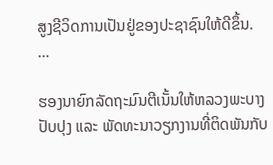ສູງຊີວິດການເປັນຢູ່ຂອງປະຊາຊົນໃຫ້ດີຂຶ້ນ.                           …

ຮອງນາຍົກລັດຖະມົນຕີເນັ້ນໃຫ້ຫລວງພະບາງ ປັບປຸງ ແລະ ພັດທະນາວຽກງານທີ່ຕິດພັນກັບ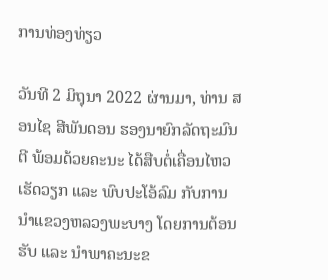ການທ່ອງທ່ຽວ

ວັນທີ 2 ມິຖຸນາ 2022 ຜ່ານມາ, ທ່ານ ສອນໄຊ ສີພັນດອນ ຮອງນາຍົກລັດຖະມົນຕີ ພ້ອມດ້ວຍຄະນະ ໄດ້ສືບຕໍ່ເຄື່ອນໄຫວເຮັດວຽກ ແລະ ພົບປະໂອ້ລົມ ກັບການນຳແຂວງຫລວງພະບາງ ໂດຍການຕ້ອນຮັບ ແລະ ນຳພາຄະນະຂ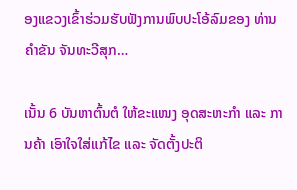ອງແຂວງເຂົ້າຮ່ວມຮັບຟັງການພົບປະໂອ້ລົມຂອງ ທ່ານ ຄໍາຂັນ ຈັນທະວີສຸກ…

ເນັ້ນ 6 ບັນຫາຕົ້ນຕໍ ໃຫ້ຂະແໜງ ອຸດສະຫະກຳ ແລະ ການຄ້າ ເອົາໃຈໃສ່ແກ້ໄຂ ແລະ ຈັດຕັ້ງປະຕິ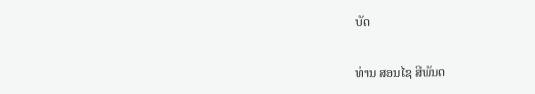ບັດ

ທ່ານ ສອນໄຊ ສີພັນດ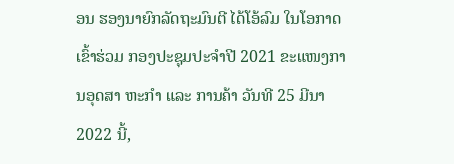ອນ ຮອງນາຍົກລັດຖະມົນຕີ ໄດ້ໂອ້ລົມ ໃນໂອກາດເຂົ້າຮ່ວມ ກອງປະຊຸມປະຈຳປີ 2021 ຂະແໜງການອຸດສາ ຫະກຳ ແລະ ການຄ້າ ວັນທີ 25 ມີນາ 2022 ນີ້,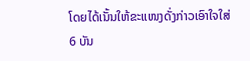ໂດຍໄດ້ເນັ້ນໃຫ້ຂະແໜງດັ່ງກ່າວເອົາໃຈໃສ່ 6 ບັນ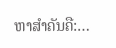ຫາສຳຄັນຄື:…